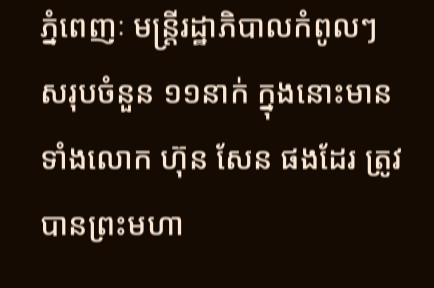ភ្នំពេញៈ មន្ត្រីរដ្ឋាភិបាលកំពូលៗ សរុបចំនួន ១១នាក់ ក្នុងនោះមានទាំងលោក ហ៊ុន សែន ផងដែរ ត្រូវបានព្រះមហា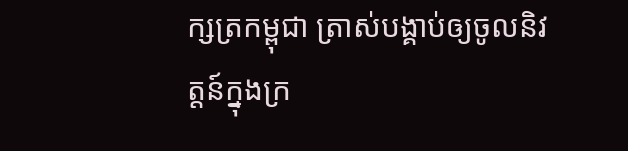ក្សត្រកម្ពុជា ត្រាស់បង្គាប់ឲ្យចូលនិវត្តន៍ក្នុងក្រ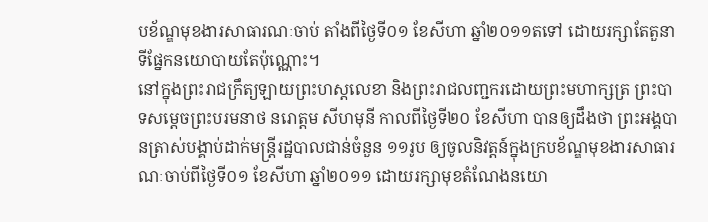បខ័ណ្ឌមុខងារសាធារណៈចាប់ តាំងពីថ្ងៃទី០១ ខែសីហា ឆ្នាំ២០១១តទៅ ដោយរក្សាតែតួនាទីផ្នែកនយោបាយតែប៉ុណ្ណោះ។
នៅក្នុងព្រះរាជក្រឹត្យឡាយព្រះហស្តលេខា និងព្រះរាជលញ្ជករដោយព្រះមហាក្សត្រ ព្រះបាទសម្តេចព្រះបរមនាថ នរោត្តម សីហមុនី កាលពីថ្ងៃទី២០ ខែសីហា បានឲ្យដឹងថា ព្រះអង្គបានត្រាស់បង្គាប់ដាក់មន្ត្រីរដ្ឋបាលជាន់ចំនួន ១១រូប ឲ្យចូលនិវត្តន៍ក្នុងក្របខ័ណ្ឌមុខងារសាធារណៈចាប់ពីថ្ងៃទី០១ ខែសីហា ឆ្នាំ២០១១ ដោយរក្សាមុខតំណែងនយោ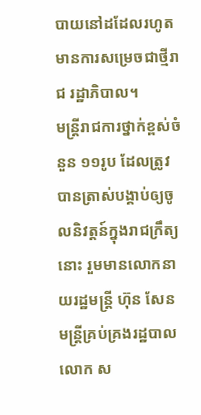បាយនៅដដែលរហូតមានការសម្រេចជាថ្មីរាជ រដ្ឋាភិបាល។
មន្ត្រីរាជការថ្នាក់ខ្ពស់ចំនួន ១១រូប ដែលត្រូវបានត្រាស់បង្គាប់ឲ្យចូលនិវត្តន៍ក្នុងរាជក្រឹត្យនោះ រួមមានលោកនាយរដ្ឋមន្ត្រី ហ៊ុន សែន មន្ត្រីគ្រប់គ្រងរដ្ឋបាល លោក ស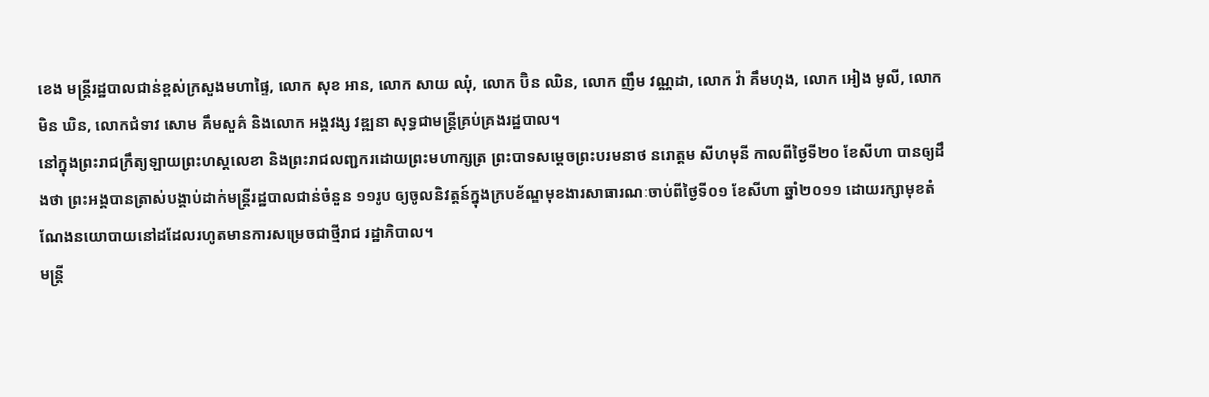ខេង មន្ត្រីរដ្ឋបាលជាន់ខ្ពស់ក្រសួងមហាផ្ទៃ, លោក សុខ អាន, លោក សាយ ឈុំ, លោក ប៊ិន ឈិន, លោក ញឹម វណ្ណដា, លោក វ៉ា គឹមហុង, លោក អៀង មូលី, លោក មិន ឃិន, លោកជំទាវ សោម គឹមសួគ៌ និងលោក អង្គវង្ស វឌ្ឍនា សុទ្ធជាមន្ត្រីគ្រប់គ្រងរដ្ឋបាល។
នៅក្នុងព្រះរាជក្រឹត្យឡាយព្រះហស្តលេខា និងព្រះរាជលញ្ជករដោយព្រះមហាក្សត្រ ព្រះបាទសម្តេចព្រះបរមនាថ នរោត្តម សីហមុនី កាលពីថ្ងៃទី២០ ខែសីហា បានឲ្យដឹងថា ព្រះអង្គបានត្រាស់បង្គាប់ដាក់មន្ត្រីរដ្ឋបាលជាន់ចំនួន ១១រូប ឲ្យចូលនិវត្តន៍ក្នុងក្របខ័ណ្ឌមុខងារសាធារណៈចាប់ពីថ្ងៃទី០១ ខែសីហា ឆ្នាំ២០១១ ដោយរក្សាមុខតំណែងនយោបាយនៅដដែលរហូតមានការសម្រេចជាថ្មីរាជ រដ្ឋាភិបាល។
មន្ត្រី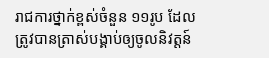រាជការថ្នាក់ខ្ពស់ចំនួន ១១រូប ដែលត្រូវបានត្រាស់បង្គាប់ឲ្យចូលនិវត្តន៍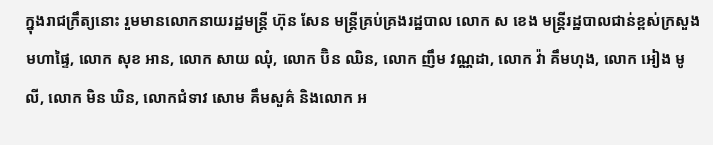ក្នុងរាជក្រឹត្យនោះ រួមមានលោកនាយរដ្ឋមន្ត្រី ហ៊ុន សែន មន្ត្រីគ្រប់គ្រងរដ្ឋបាល លោក ស ខេង មន្ត្រីរដ្ឋបាលជាន់ខ្ពស់ក្រសួងមហាផ្ទៃ, លោក សុខ អាន, លោក សាយ ឈុំ, លោក ប៊ិន ឈិន, លោក ញឹម វណ្ណដា, លោក វ៉ា គឹមហុង, លោក អៀង មូលី, លោក មិន ឃិន, លោកជំទាវ សោម គឹមសួគ៌ និងលោក អ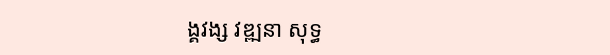ង្គវង្ស វឌ្ឍនា សុទ្ធ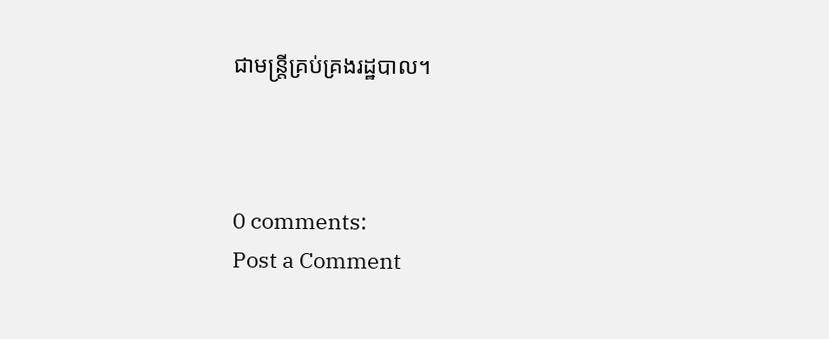ជាមន្ត្រីគ្រប់គ្រងរដ្ឋបាល។



0 comments:
Post a Comment